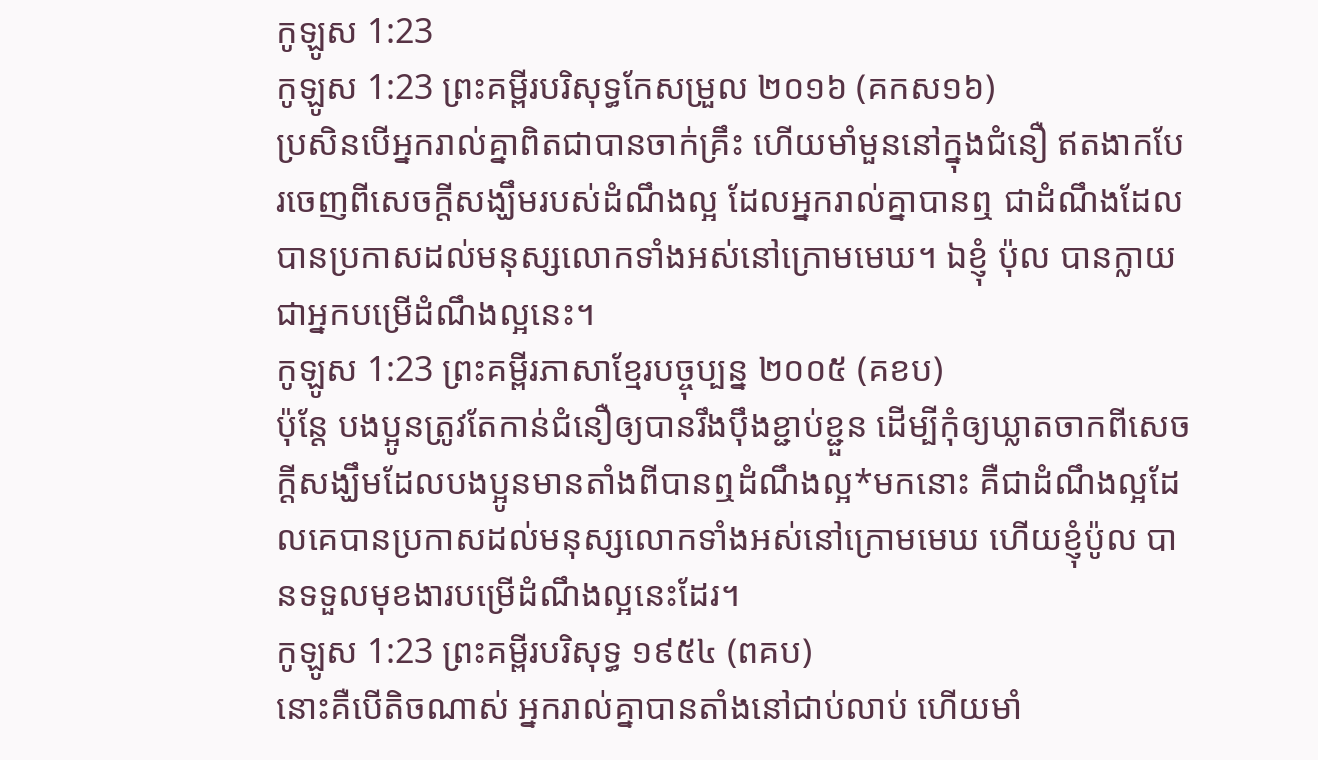កូឡូស 1:23
កូឡូស 1:23 ព្រះគម្ពីរបរិសុទ្ធកែសម្រួល ២០១៦ (គកស១៦)
ប្រសិនបើអ្នករាល់គ្នាពិតជាបានចាក់គ្រឹះ ហើយមាំមួននៅក្នុងជំនឿ ឥតងាកបែរចេញពីសេចក្តីសង្ឃឹមរបស់ដំណឹងល្អ ដែលអ្នករាល់គ្នាបានឮ ជាដំណឹងដែលបានប្រកាសដល់មនុស្សលោកទាំងអស់នៅក្រោមមេឃ។ ឯខ្ញុំ ប៉ុល បានក្លាយជាអ្នកបម្រើដំណឹងល្អនេះ។
កូឡូស 1:23 ព្រះគម្ពីរភាសាខ្មែរបច្ចុប្បន្ន ២០០៥ (គខប)
ប៉ុន្តែ បងប្អូនត្រូវតែកាន់ជំនឿឲ្យបានរឹងប៉ឹងខ្ជាប់ខ្ជួន ដើម្បីកុំឲ្យឃ្លាតចាកពីសេចក្ដីសង្ឃឹមដែលបងប្អូនមានតាំងពីបានឮដំណឹងល្អ*មកនោះ គឺជាដំណឹងល្អដែលគេបានប្រកាសដល់មនុស្សលោកទាំងអស់នៅក្រោមមេឃ ហើយខ្ញុំប៉ូល បានទទួលមុខងារបម្រើដំណឹងល្អនេះដែរ។
កូឡូស 1:23 ព្រះគម្ពីរបរិសុទ្ធ ១៩៥៤ (ពគប)
នោះគឺបើតិចណាស់ អ្នករាល់គ្នាបានតាំងនៅជាប់លាប់ ហើយមាំ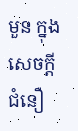មួន ក្នុងសេចក្ដីជំនឿ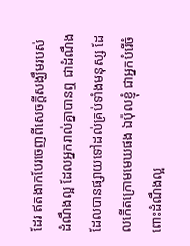ដែរ ឥតងាកបែរចេញពីសេចក្ដីសង្ឃឹមរបស់ដំណឹងល្អ ដែលអ្នករាល់គ្នាបានឮ ជាដំណឹងដែលបានផ្សាយទៅដល់គ្រប់ទាំងមនុស្ស ដែលកើតក្រោមមេឃផង ឯប៉ុលខ្ញុំ ជាអ្នកបំរើចំពោះដំណឹងល្អ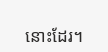នោះដែរ។